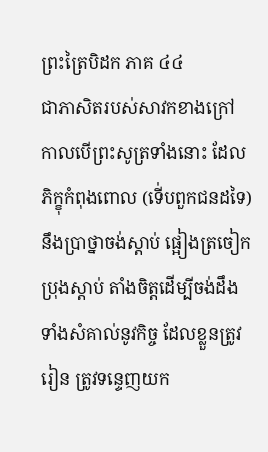ព្រះត្រៃបិដក ភាគ ៤៤
ជាភាសិតរបស់សាវកខាងក្រៅ កាលបើព្រះសូត្រទាំងនោះ ដែលភិក្ខុកំពុងពោល (ទើ់បពួកជនដទៃ) នឹងប្រាថ្នាចង់ស្តាប់ ផ្អៀងត្រចៀកប្រុងស្តាប់ តាំងចិត្តដើម្បីចង់ដឹង ទាំងសំគាល់នូវកិច្ច ដែលខ្លួនត្រូវរៀន ត្រូវទន្ទេញយក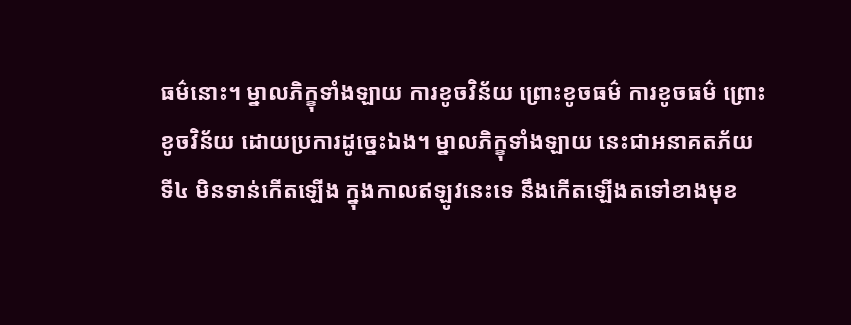ធម៌នោះ។ ម្នាលភិក្ខុទាំងឡាយ ការខូចវិន័យ ព្រោះខូចធម៌ ការខូចធម៌ ព្រោះខូចវិន័យ ដោយប្រការដូច្នេះឯង។ ម្នាលភិក្ខុទាំងឡាយ នេះជាអនាគតភ័យ ទី៤ មិនទាន់កើតឡើង ក្នុងកាលឥឡូវនេះទេ នឹងកើតឡើងតទៅខាងមុខ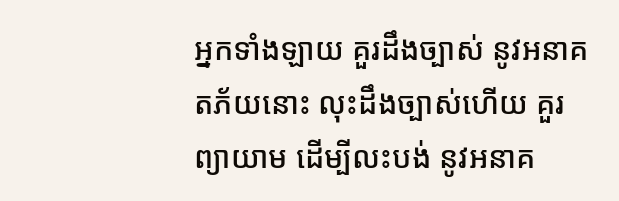អ្នកទាំងឡាយ គួរដឹងច្បាស់ នូវអនាគតភ័យនោះ លុះដឹងច្បាស់ហើយ គួរព្យាយាម ដើម្បីលះបង់ នូវអនាគ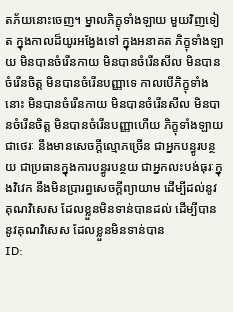តភ័យនោះចេញ។ ម្នាលភិក្ខុទាំងឡាយ មួយវិញទៀត ក្នុងកាលដ៏យូរអង្វែងទៅ ក្នុងអនាគត ភិក្ខុទាំងឡាយ មិនបានចំរើនកាយ មិនបានចំរើនសីល មិនបានចំរើនចិត្ត មិនបានចំរើនបញ្ញាទេ កាលបើភិក្ខុទាំងនោះ មិនបានចំរើនកាយ មិនបានចំរើនសីល មិនបានចំរើនចិត្ត មិនបានចំរើនបញ្ញាហើយ ភិក្ខុទាំងឡាយជាថេរៈ នឹងមានសេចក្តីល្មោភច្រើន ជាអ្នកបន្ធូរបន្ថយ ជាប្រធានក្នុងការបន្ធូរបន្ថយ ជាអ្នកលះបង់ធុរៈក្នុងវិវេក នឹងមិនប្រារព្ធសេចក្តីព្យាយាម ដើម្បីដល់នូវគុណវិសេស ដែលខ្លួនមិនទាន់បានដល់ ដើម្បីបាននូវគុណវិសេស ដែលខ្លួនមិនទាន់បាន
ID: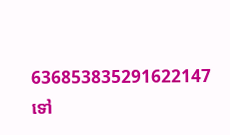636853835291622147
ទៅ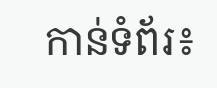កាន់ទំព័រ៖